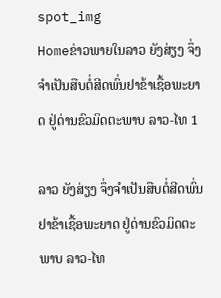spot_img
Homeຂ່າວພາຍໃນລາວ ຍັງສ່ຽງ ຈຶ່ງຈຳເປັນສືບຕໍ່ສີດພົ່ນຢາຂ້າເຊື້ອພະຍາດ ຢູ່ດ່ານຂົວມິດຕະພາບ ລາວ-ໄທ 1

ລາວ ຍັງສ່ຽງ ຈຶ່ງຈຳເປັນສືບຕໍ່ສີດພົ່ນຢາຂ້າເຊື້ອພະຍາດ ຢູ່ດ່ານຂົວມິດຕະພາບ ລາວ-ໄທ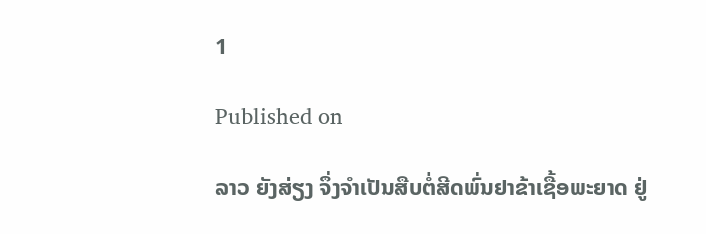1

Published on

ລາວ ຍັງສ່ຽງ ຈຶ່ງຈຳເປັນສືບຕໍ່ສີດພົ່ນຢາຂ້າເຊື້ອພະຍາດ ຢູ່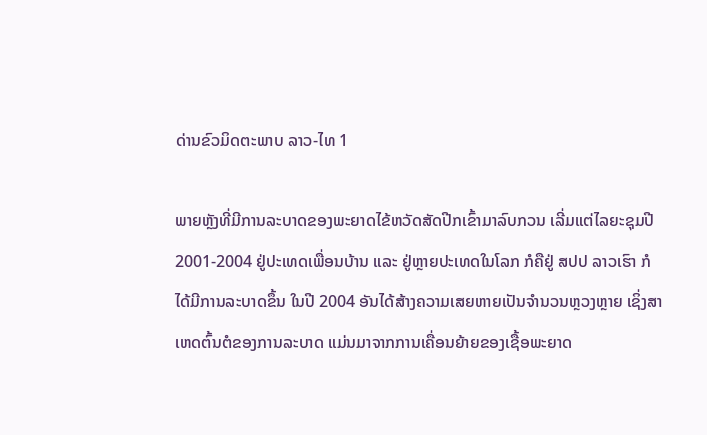ດ່ານຂົວມິດຕະພາບ ລາວ-ໄທ 1

ພາຍຫຼັງທີ່ມີການລະບາດຂອງພະຍາດໄຂ້ຫວັດສັດປີກເຂົ້າມາລົບກວນ ເລີ່ມແຕ່ໄລຍະຊຸມປີ 2001-2004 ຢູ່ປະເທດເພື່ອນບ້ານ ແລະ ຢູ່ຫຼາຍປະເທດໃນໂລກ ກໍຄືຢູ່ ສປປ ລາວເຮົາ ກໍໄດ້ມີການລະບາດຂຶ້ນ ໃນປີ 2004 ອັນໄດ້ສ້າງຄວາມເສຍຫາຍເປັນຈຳນວນຫຼວງຫຼາຍ ເຊິ່ງສາເຫດຕົ້ນຕໍຂອງການລະບາດ ແມ່ນມາຈາກການເຄື່ອນຍ້າຍຂອງເຊື້ອພະຍາດ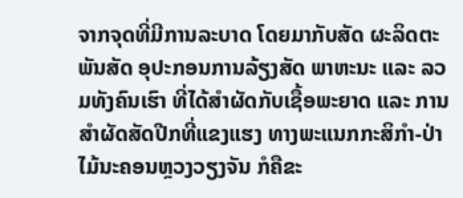ຈາກຈຸດທີ່ມີການລະບາດ ໂດຍມາກັບສັດ ຜະລິດຕະພັນສັດ ອຸປະກອນການລ້ຽງສັດ ພາຫະນະ ແລະ ລວມທັງຄົນເຮົາ ທີ່ໄດ້ສຳຜັດກັບເຊື້ອພະຍາດ ແລະ ການສຳຜັດສັດປີກທີ່ແຂງແຮງ ທາງພະແນກກະສິກຳ-ປ່າໄມ້ນະຄອນຫຼວງວຽງຈັນ ກໍຄືຂະ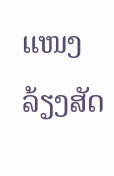ແໜງລ້ຽງສັດ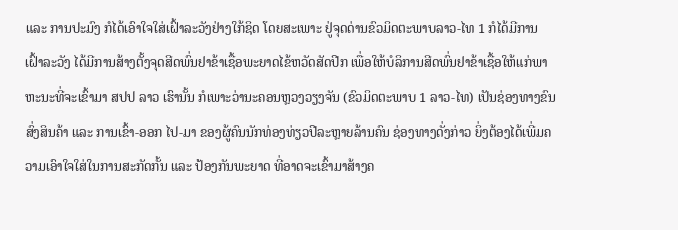ແລະ ການປະມົງ ກໍໄດ້ເອົາໃຈໃສ່ເຝົ້າລະວັງຢ່າງໃກ້ຊິດ ໂດຍສະເພາະ ຢູ່ຈຸດດ່ານຂົວມິດຕະພາບລາວ-ໄທ 1 ກໍໄດ້ມີການເຝົ້າລະວັງ ໄດ້ມີການສ້າງຕັ້ງຈຸດສີດພົ່ນຢາຂ້າເຊື້ອພະຍາດໄຂ້ຫວັດສັດປີກ ເພື່ອໃຫ້ບໍລິການສີດພົ່ນຢາຂ້າເຊື້ອໃຫ້ແກ່ພາຫະນະທີ່ຈະເຂົ້າມາ ສປປ ລາວ ເຮົານັ້ນ ກໍເພາະວ່ານະຄອນຫຼວງວຽງຈັນ (ຂົວມິດຕະພາບ 1 ລາວ-ໄທ) ເປັນຊ່ອງທາງຂົນສົ່ງສິນຄ້າ ແລະ ການເຂົ້າ-ອອກ ໄປ-ມາ ຂອງຜູ້ຄົນນັກທ່ອງທ່ຽວປີລະຫຼາຍລ້ານຄົນ ຊ່ອງທາງດັ່ງກ່າວ ຍິ່ງຕ້ອງໄດ້ເພີ່ມຄວາມເອົາໃຈໃສ່ໃນການສະກັດກັ້ນ ແລະ ປ້ອງກັນພະຍາດ ທີ່ອາດຈະເຂົ້າມາສ້າງຄ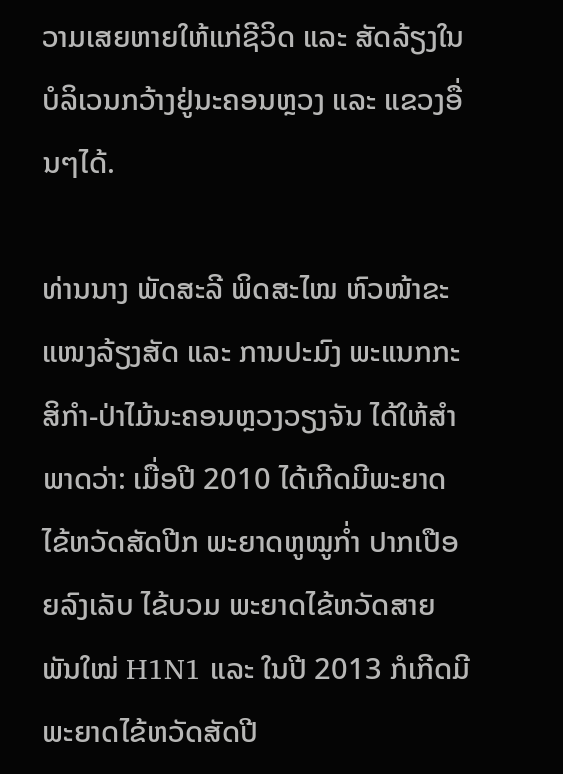ວາມເສຍຫາຍໃຫ້ແກ່ຊີວິດ ແລະ ສັດລ້ຽງໃນບໍລິເວນກວ້າງຢູ່ນະຄອນຫຼວງ ແລະ ແຂວງອື່ນໆໄດ້.

ທ່ານນາງ ພັດສະລີ ພິດສະໄໝ ຫົວໜ້າຂະແໜງລ້ຽງສັດ ແລະ ການປະມົງ ພະແນກກະສິກຳ-ປ່າໄມ້ນະຄອນຫຼວງວຽງຈັນ ໄດ້ໃຫ້ສຳພາດວ່າ: ເມື່ອປີ 2010 ໄດ້ເກີດມີພະຍາດໄຂ້ຫວັດສັດປີກ ພະຍາດຫູໝູກ່ຳ ປາກເປືອຍລົງເລັບ ໄຂ້ບວມ ພະຍາດໄຂ້ຫວັດສາຍພັນໃໝ່ H1N1 ແລະ ໃນປີ 2013 ກໍເກີດມີພະຍາດໄຂ້ຫວັດສັດປີ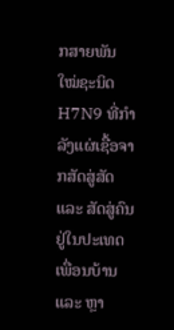ກສາຍພັນໃໝ່ຊະນິດ H7N9 ທີ່ກຳລັງແຜ່ເຊື້ອຈາກສັດສູ່ສັດ ແລະ ສັດສູ່ຄົນຢູ່ໃນປະເທດເພື່ອນບ້ານ ແລະ ຫຼາ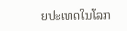ຍປະເທດໃນໂລກ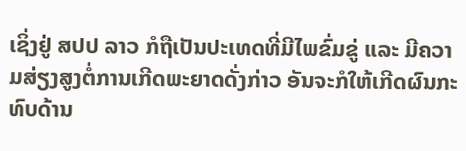ເຊິ່ງຢູ່ ສປປ ລາວ ກໍຖືເປັນປະເທດທີ່ມີໄພຂົ່ມຂູ່ ແລະ ມີຄວາມສ່ຽງສູງຕໍ່ການເກີດພະຍາດດັ່ງກ່າວ ອັນຈະກໍໃຫ້ເກີດຜົນກະທົບດ້ານ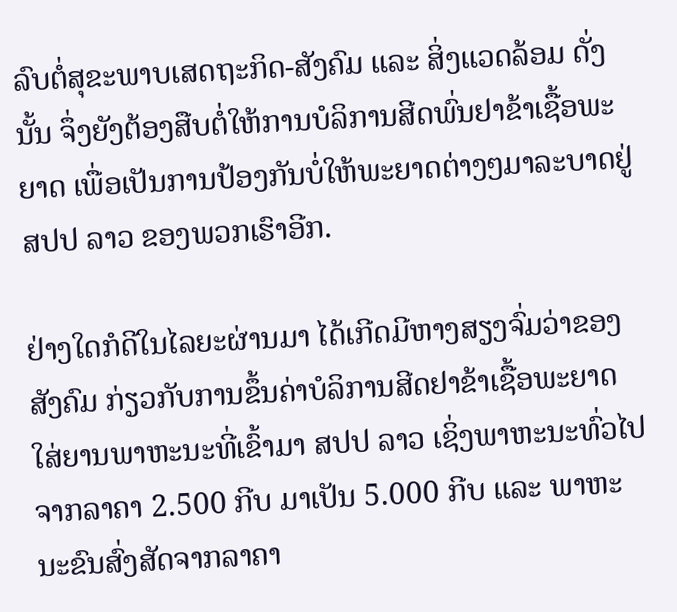ລົບຕໍ່ສຸຂະພາບເສດຖະກິດ-ສັງຄົມ ແລະ ສິ່ງແວດລ້ອມ ດັ່ງນັ້ນ ຈຶ່ງຍັງຕ້ອງສືບຕໍ່ໃຫ້ການບໍລິການສີດພົ່ນຢາຂ້າເຊື້ອພະຍາດ ເພື່ອເປັນການປ້ອງກັນບໍ່ໃຫ້ພະຍາດຕ່າງໆມາລະບາດຢູ່ ສປປ ລາວ ຂອງພວກເຮົາອີກ.

ຢ່າງໃດກໍດີໃນໄລຍະຜ່ານມາ ໄດ້ເກີດມີຫາງສຽງຈົ່ມວ່າຂອງສັງຄົມ ກ່ຽວກັບການຂຶ້ນຄ່າບໍລິການສີດຢາຂ້າເຊື້ອພະຍາດ ໃສ່ຍານພາຫະນະທີ່ເຂົ້າມາ ສປປ ລາວ ເຊິ່ງພາຫະນະທົ່ວໄປຈາກລາຄາ 2.500 ກີບ ມາເປັນ 5.000 ກີບ ແລະ ພາຫະນະຂົນສົ່ງສັດຈາກລາຄາ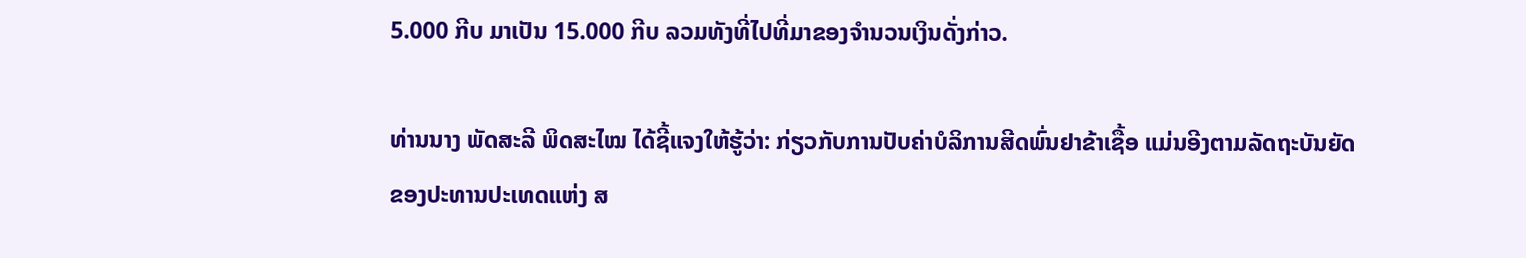5.000 ກີບ ມາເປັນ 15.000 ກີບ ລວມທັງທີ່ໄປທີ່ມາຂອງຈຳນວນເງິນດັ່ງກ່າວ.

ທ່ານນາງ ພັດສະລີ ພິດສະໄໝ ໄດ້ຊີ້ແຈງໃຫ້ຮູ້ວ່າ: ກ່ຽວກັບການປັບຄ່າບໍລິການສີດພົ່ນຢາຂ້າເຊື້ອ ແມ່ນອີງຕາມລັດຖະບັນຍັດຂອງປະທານປະເທດແຫ່ງ ສ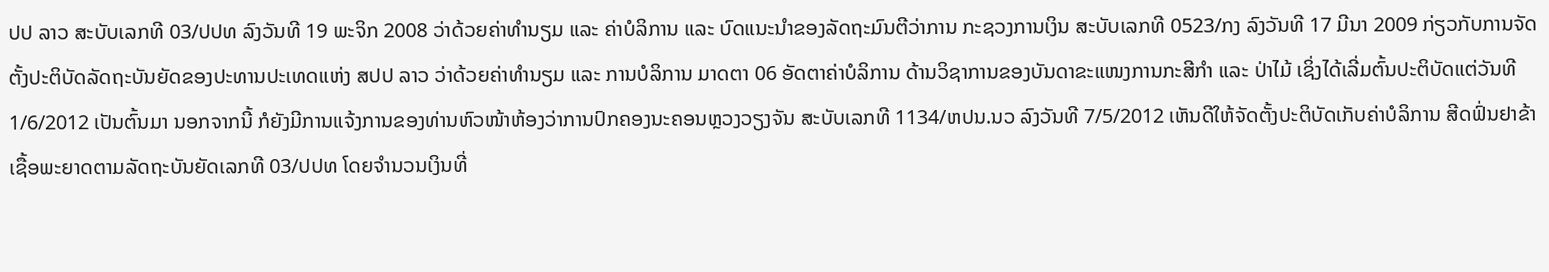ປປ ລາວ ສະບັບເລກທີ 03/ປປທ ລົງວັນທີ 19 ພະຈິກ 2008 ວ່າດ້ວຍຄ່າທຳນຽມ ແລະ ຄ່າບໍລິການ ແລະ ບົດແນະນຳຂອງລັດຖະມົນຕີວ່າການ ກະຊວງການເງິນ ສະບັບເລກທີ 0523/ກງ ລົງວັນທີ 17 ມີນາ 2009 ກ່ຽວກັບການຈັດຕັ້ງປະຕິບັດລັດຖະບັນຍັດຂອງປະທານປະເທດແຫ່ງ ສປປ ລາວ ວ່າດ້ວຍຄ່າທຳນຽມ ແລະ ການບໍລິການ ມາດຕາ 06 ອັດຕາຄ່າບໍລິການ ດ້ານວິຊາການຂອງບັນດາຂະແໜງການກະສີກຳ ແລະ ປ່າໄມ້ ເຊິ່ງໄດ້ເລີ່ມຕົ້ນປະຕິບັດແຕ່ວັນທີ 1/6/2012 ເປັນຕົ້ນມາ ນອກຈາກນີ້ ກໍຍັງມີການແຈ້ງການຂອງທ່ານຫົວໜ້າຫ້ອງວ່າການປົກຄອງນະຄອນຫຼວງວຽງຈັນ ສະບັບເລກທີ 1134/ຫປນ.ນວ ລົງວັນທີ 7/5/2012 ເຫັນດີໃຫ້ຈັດຕັ້ງປະຕິບັດເກັບຄ່າບໍລິການ ສີດຟົ່ນຢາຂ້າເຊື້ອພະຍາດຕາມລັດຖະບັນຍັດເລກທີ 03/ປປທ ໂດຍຈຳນວນເງິນທີ່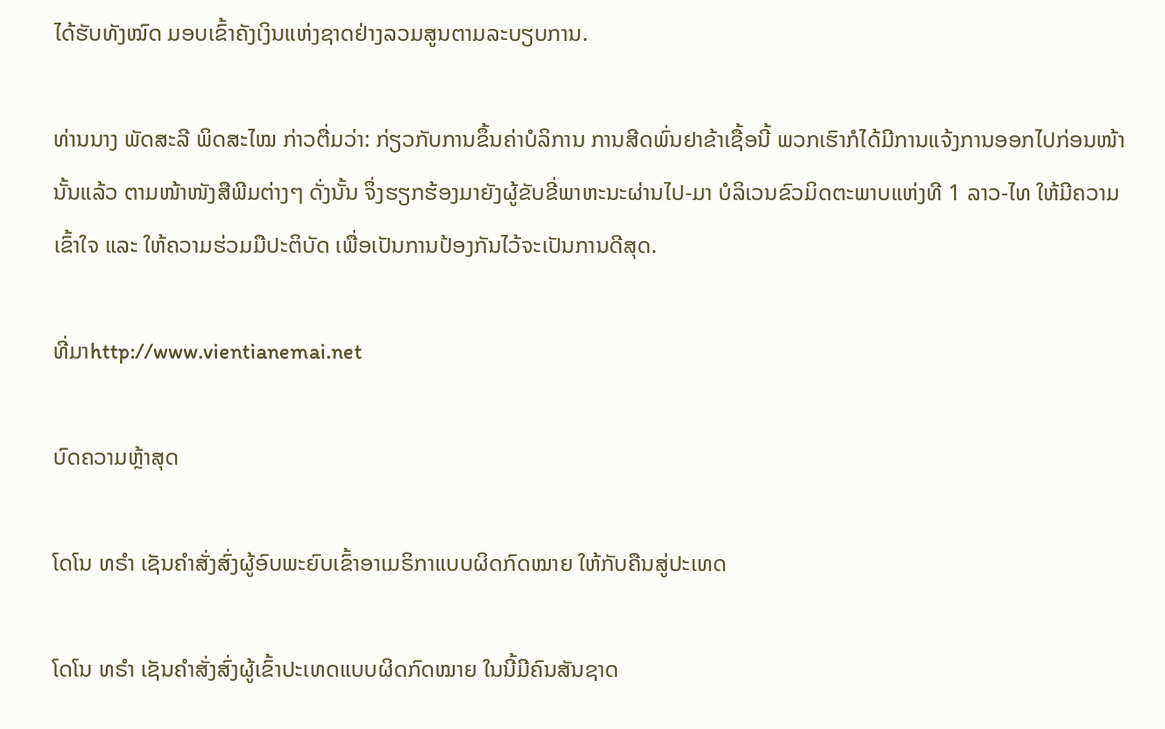ໄດ້ຮັບທັງໝົດ ມອບເຂົ້າຄັງເງິນແຫ່ງຊາດຢ່າງລວມສູນຕາມລະບຽບການ.

ທ່ານນາງ ພັດສະລີ ພິດສະໄໝ ກ່າວຕື່ມວ່າ: ກ່ຽວກັບການຂຶ້ນຄ່າບໍລິການ ການສີດພົ່ນຢາຂ້າເຊື້ອນີ້ ພວກເຮົາກໍໄດ້ມີການແຈ້ງການອອກໄປກ່ອນໜ້ານັ້ນແລ້ວ ຕາມໜ້າໜັງສືພີມຕ່າງໆ ດັ່ງນັ້ນ ຈຶ່ງຮຽກຮ້ອງມາຍັງຜູ້ຂັບຂີ່ພາຫະນະຜ່ານໄປ-ມາ ບໍລິເວນຂົວມິດຕະພາບແຫ່ງທີ 1 ລາວ-ໄທ ໃຫ້ມີຄວາມເຂົ້າໃຈ ແລະ ໃຫ້ຄວາມຮ່ວມມືປະຕິບັດ ເພື່ອເປັນການປ້ອງກັນໄວ້ຈະເປັນການດີສຸດ.

ທີ່ມາhttp://www.vientianemai.net

ບົດຄວາມຫຼ້າສຸດ

ໂດໂນ ທຣໍາ ເຊັນຄໍາສັ່ງສົ່ງຜູ້ອົບພະຍົບເຂົ້າອາເມຣິກາແບບຜິດກົດໝາຍ ໃຫ້ກັບຄືນສູ່ປະເທດ

ໂດໂນ ທຣໍາ ເຊັນຄໍາສັ່ງສົ່ງຜູ້ເຂົ້າປະເທດແບບຜິດກົດໝາຍ ໃນນີ້ມີຄົນສັນຊາດ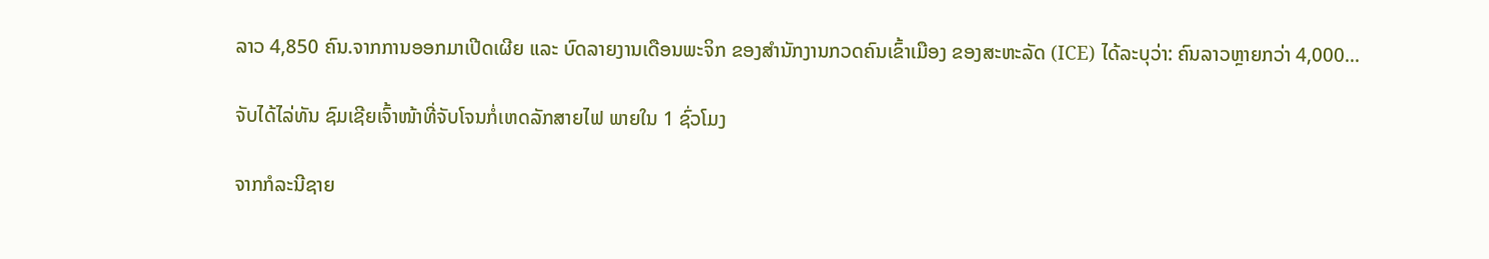ລາວ 4,850 ຄົນ.ຈາກການອອກມາເປີດເຜີຍ ແລະ ບົດລາຍງານເດືອນພະຈິກ ຂອງສຳນັກງານກວດຄົນເຂົ້າເມືອງ ຂອງສະຫະລັດ (ICE) ໄດ້ລະບຸວ່າ: ຄົນລາວຫຼາຍກວ່າ 4,000...

ຈັບໄດ້ໄລ່ທັນ ຊົມເຊີຍເຈົ້າໜ້າທີ່ຈັບໂຈນກໍ່ເຫດລັກສາຍໄຟ ພາຍໃນ 1 ຊົ່ວໂມງ

ຈາກກໍລະນີຊາຍ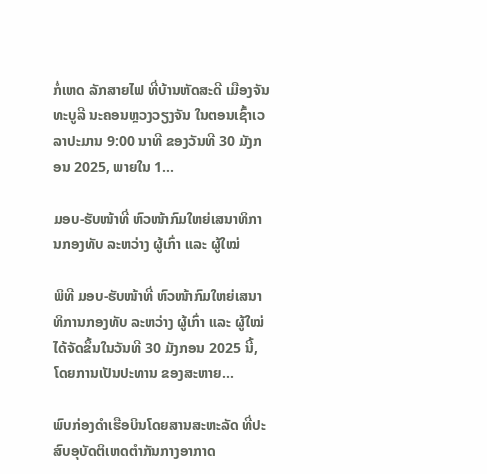ກໍ່ເຫດ ລັກສາຍໄຟ ທີ່ບ້ານຫັດສະດີ ເມືອງຈັນທະບູລີ ນະຄອນຫຼວງວຽງຈັນ ໃນຕອນເຊົ້າເວລາປະມານ 9:00 ນາທີ ຂອງວັນທີ 30 ມັງກອນ 2025, ພາຍໃນ 1...

ມອບ-ຮັບໜ້າທີ່ ຫົວໜ້າກົມໃຫຍ່ເສນາທິການກອງທັບ ລະຫວ່າງ ຜູ້ເກົ່າ ແລະ ຜູ້ໃໝ່

ພິທີ ມອບ-ຮັບໜ້າທີ່ ຫົວໜ້າກົມໃຫຍ່ເສນາທິການກອງທັບ ລະຫວ່າງ ຜູ້ເກົ່າ ແລະ ຜູ້ໃໝ່ ໄດ້ຈັດຂຶ້ນໃນວັນທີ 30 ມັງກອນ 2025 ນີ້, ໂດຍການເປັນປະທານ ຂອງສະຫາຍ...

ພົບກ່ອງດຳເຮືອບິນໂດຍສານສະຫະລັດ ທີ່ປະສົບອຸບັດຕິເຫດຕຳກັນກາງອາກາດ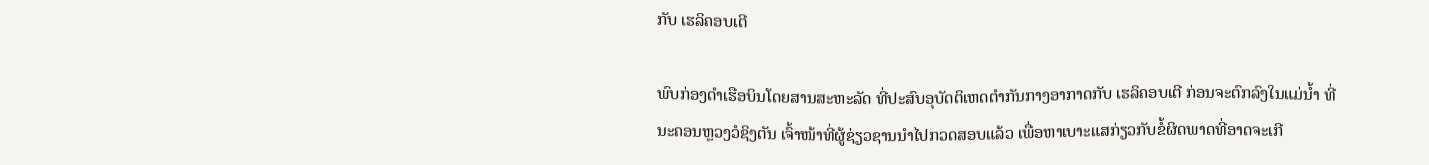ກັບ ເຮລິຄອບເຕີ

ພົບກ່ອງດຳເຮືອບິນໂດຍສານສະຫະລັດ ທີ່ປະສົບອຸບັດຕິເຫດຕຳກັນກາງອາກາດກັບ ເຮລິຄອບເຕີ ກ່ອນຈະຕົກລົງໃນແມ່ນ້ຳ ທີ່ນະຄອນຫຼວງວໍຊິງຕັນ ເຈົ້າໜ້າທີ່ຜູ້ຊ່ຽວຊານນຳໄປກວດສອບແລ້ວ ເພື່ອຫາເບາະແສກ່ຽວກັບຂໍ້ຜິດພາດທີ່ອາດຈະເກີ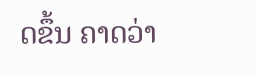ດຂຶ້ນ ຄາດວ່າ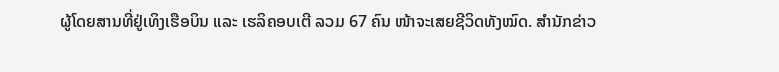ຜູ້ໂດຍສານທີ່ຢູ່ເທິງເຮືອບິນ ແລະ ເຮລິຄອບເຕີ ລວມ 67 ຄົນ ໜ້າຈະເສຍຊີວິດທັງໝົດ. ສຳນັກຂ່າວ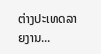ຕ່າງປະເທດລາຍງານ...